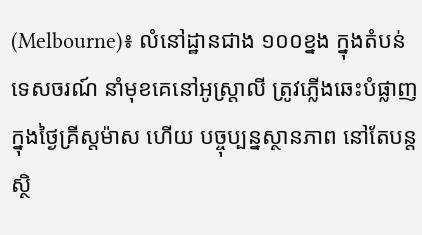(Melbourne)៖ លំនៅដ្ឋានជាង ១០០ខ្នង ក្នុងតំបន់ទេសចរណ៍ នាំមុខគេនៅអូស្រ្តាលី ត្រូវភ្លើងឆេះបំផ្លាញ ក្នុងថ្ងៃគ្រីស្តម៉ាស ហើយ បច្ចុប្បន្នស្ថានភាព នៅតែបន្តស្ថិ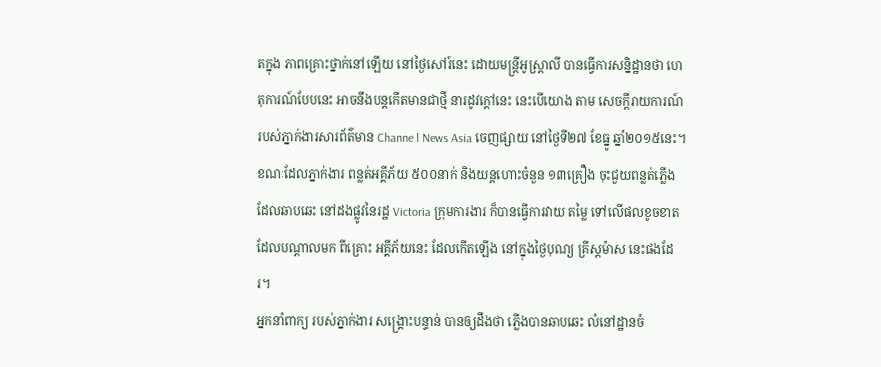តក្នុង ភាពគ្រោះថ្នាក់នៅឡើយ នៅថ្ងៃសៅរ៍នេះ ដោយមន្ត្រីអូស្រ្តាលី បានធ្វើការសន្និដ្ឋានថា ហេតុការណ៍បែបនេះ អាចនឹងបន្តកើតមានជាថ្មី នារដូវក្តៅនេះ នេះបើយោង តាម សេចក្តីរាយការណ៍ របស់ភ្នាក់ងារសារព័ត៌មាន Channe l News Asia ចេញផ្សាយ នៅថ្ងៃទី២៧ ខែធ្នូ ឆ្នាំ២០១៥នេះ។
ខណៈដែលភ្នាក់ងារ ពន្លត់អគ្គីភ័យ ៥០០នាក់ និងយន្តហោះចំនួន ១៣គ្រឿង ចុះជួយពន្លត់ភ្លើង ដែលឆាបឆេះ នៅដងផ្លូវនៃរដ្ឋ Victoria ក្រុមការងារ ក៏បានធ្វើការវាយ តម្លៃ ទៅលើផលខូចខាត ដែលបណ្តាលមក ពីគ្រោះ អគ្គីភ័យនេះ ដែលកើតឡើង នៅក្នុងថ្ងៃបុណ្យ គ្រីស្តម៉ាស នេះផងដែរ។
អ្នកនាំពាក្យ របស់ភ្នាក់ងារ សង្គ្រោះបន្ទាន់ បានឲ្យដឹងថា ភ្លើងបានឆាបឆេះ លំនៅដ្ឋានចំ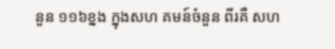នួន ១១៦ខ្នង ក្នុងសហ គមន៍ចំនួន ពីរគឺ សហ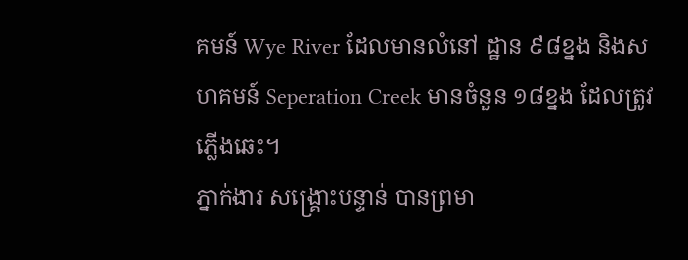គមន៍ Wye River ដែលមានលំនៅ ដ្ឋាន ៩៨ខ្នង និងសហគមន៍ Seperation Creek មានចំនួន ១៨ខ្នង ដែលត្រូវភ្លើងឆេះ។
ភ្នាក់ងារ សង្គ្រោះបន្ទាន់ បានព្រមា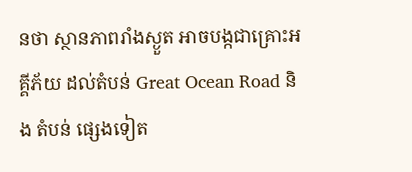នថា ស្ថានភាពរាំងស្ងួត អាចបង្កជាគ្រោះអគ្គីភ័យ ដល់តំបន់ Great Ocean Road និង តំបន់ ផ្សេងទៀត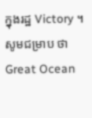ក្នុងរដ្ឋ Victory ។ សូមជម្រាប ថា Great Ocean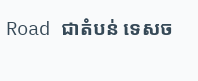Road ជាតំបន់ ទេសច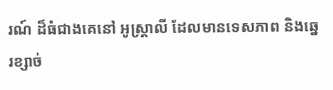រណ៍ ដ៏ធំជាងគេនៅ អូស្រ្តាលី ដែលមានទេសភាព និងឆ្នេរខ្សាច់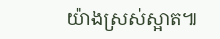យ៉ាងស្រស់ស្អាត៕